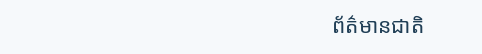ព័ត៌មានជាតិ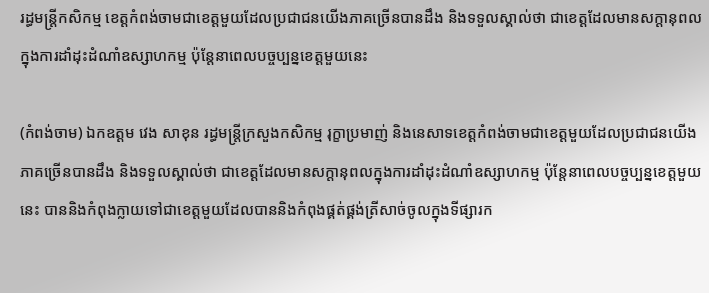រដ្ធមន្ដ្រីកសិកម្ម ខេត្តកំពង់ចាមជាខេត្តមួយដែលប្រជាជនយើងភាគច្រើនបានដឹង និងទទួលស្គាល់ថា ជាខេត្តដែលមានសក្តានុពលក្នុងការដាំដុះដំណាំឧស្សាហកម្ម ប៉ុន្តែនាពេលបច្ចប្បន្នខេត្តមួយនេះ

(កំពង់ចាម) ឯកឧត្តម វេង សាខុន រដ្ធមន្ដ្រីក្រសួងកសិកម្ម រុក្ខាប្រមាញ់ និងនេសាទខេត្តកំពង់ចាមជាខេត្តមួយដែលប្រជាជនយើងភាគច្រើនបានដឹង និងទទួលស្គាល់ថា ជាខេត្តដែលមានសក្តានុពលក្នុងការដាំដុះដំណាំឧស្សាហកម្ម ប៉ុន្តែនាពេលបច្ចប្បន្នខេត្តមួយនេះ បាននិងកំពុងក្លាយទៅជាខេត្តមួយដែលបាននិងកំពុងផ្គត់ផ្គង់ត្រីសាច់ចូលក្នុងទីផ្សារក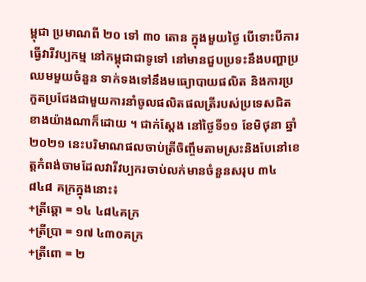ម្ពុជា ប្រមាណពី ២០ ទៅ ៣០ តោន ក្នុងមួយថ្ងៃ បើទោះបីការធ្វើវារីវប្បកម្ម នៅកម្ពុជាជាទូទៅ នៅមានជួបប្រទះនឹងបញ្ហាប្រឈមមួយចំនួន ទាក់ទងទៅនឹងមធ្យោបាយផលិត និងការប្រកួតប្រជែងជាមួយការនាំចូលផលិតផលត្រីរបស់ប្រទេសជិតខាងយ៉ាងណាក៏ដោយ ។ ជាក់ស្តែង នៅថ្ងៃទី១១ ខែមិថុនា ឆ្នាំ២០២១ នេះបរិមាណផលចាប់ត្រីចិញ្ចឹមតាមស្រះនិងបែនៅខេត្តកំពង់ចាមដែលវារីវប្បករចាប់លក់មានចំនួនសរុប ៣៤ ៨៤៨ គក្រក្នុងនោះ៖
+ត្រីឆ្តោ = ១៤ ៤៨៤គក្រ
+ត្រីប្រា = ១៧ ៤៣០គក្រ
+ត្រីពោ = ២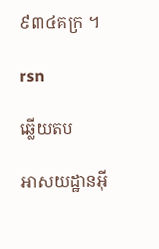៩៣៤គក្រ ។

rsn

ឆ្លើយតប

អាសយដ្ឋានអ៊ី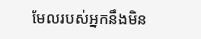មែលរបស់អ្នកនឹងមិន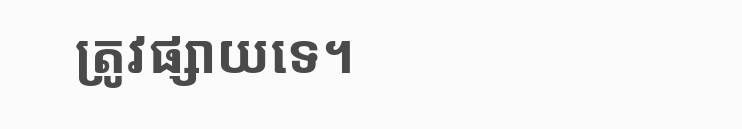ត្រូវផ្សាយទេ។